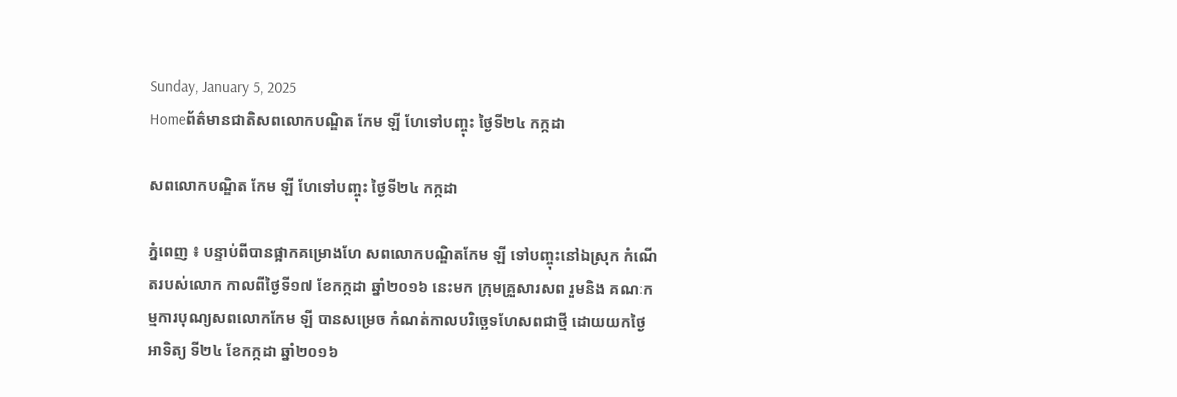Sunday, January 5, 2025
Homeព័ត៌មានជាតិសពលោកបណ្ឌិត កែម ឡី ហែទៅបញ្ចុះ ថ្ងៃទី២៤ កក្កដា

សពលោកបណ្ឌិត កែម ឡី ហែទៅបញ្ចុះ ថ្ងៃទី២៤ កក្កដា

ភ្នំពេញ ៖ បន្ទាប់ពីបានផ្អាកគម្រោងហែ សពលោកបណ្ឌិតកែម ឡី ទៅបញ្ចុះនៅឯស្រុក កំណើតរបស់លោក កាលពីថ្ងៃទី១៧ ខែកក្កដា ឆ្នាំ២០១៦ នេះមក ក្រុមគ្រួសារសព រួមនិង គណៈកម្មការបុណ្យសពលោកកែម ឡី បានសម្រេច កំណត់កាលបរិច្ឆេទហែសពជាថ្មី ដោយយកថ្ងៃ អាទិត្យ ទី២៤ ខែកក្កដា ឆ្នាំ២០១៦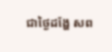ជាថ្ងៃដង្ហែ សព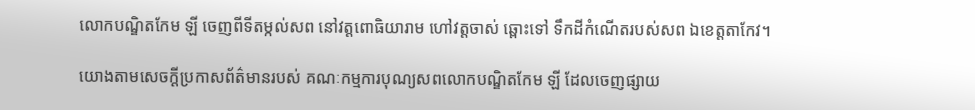លោកបណ្ឌិតកែម ឡី ចេញពីទីតម្កល់សព នៅវត្តពោធិយារាម ហៅវត្តចាស់ ឆ្ពោះទៅ ទឹកដីកំណើតរបស់សព ឯខេត្តតាកែវ។

យោងតាមសេចក្តីប្រកាសព័ត៌មានរបស់ គណៈកម្មការបុណ្យសពលោកបណ្ឌិតកែម ឡី ដែលចេញផ្សាយ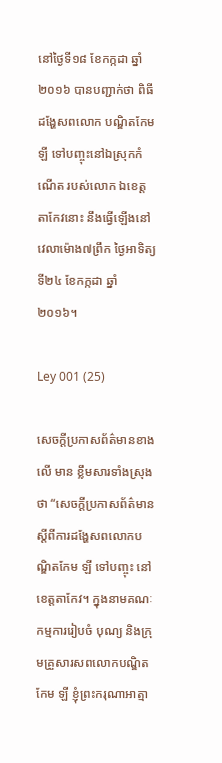នៅថ្ងៃទី១៨ ខែកក្កដា ឆ្នាំ ២០១៦ បានបញ្ជាក់ថា ពិធីដង្ហែសពលោក បណ្ឌិតកែម ឡី ទៅបញ្ចុះនៅឯស្រុកកំណើត របស់លោក ឯខេត្តតាកែវនោះ នឹងធ្វើឡើងនៅ វេលាម៉ោង៧ព្រឹក ថ្ងៃអាទិត្យ ទី២៤ ខែកក្កដា ឆ្នាំ២០១៦។

Ley 001 (25)

សេចក្តីប្រកាសព័ត៌មានខាងលើ មាន ខ្លឹមសារទាំងស្រុងថា “សេចក្តីប្រកាសព័ត៌មាន ស្តីពីការដង្ហែសពលោកបណ្ឌិតកែម ឡី ទៅបញ្ចុះ នៅខេត្តតាកែវ។ ក្នុងនាមគណៈកម្មការរៀបចំ បុណ្យ និងក្រុមគ្រួសារសពលោកបណ្ឌិតកែម ឡី ខ្ញុំព្រះករុណាអាត្មា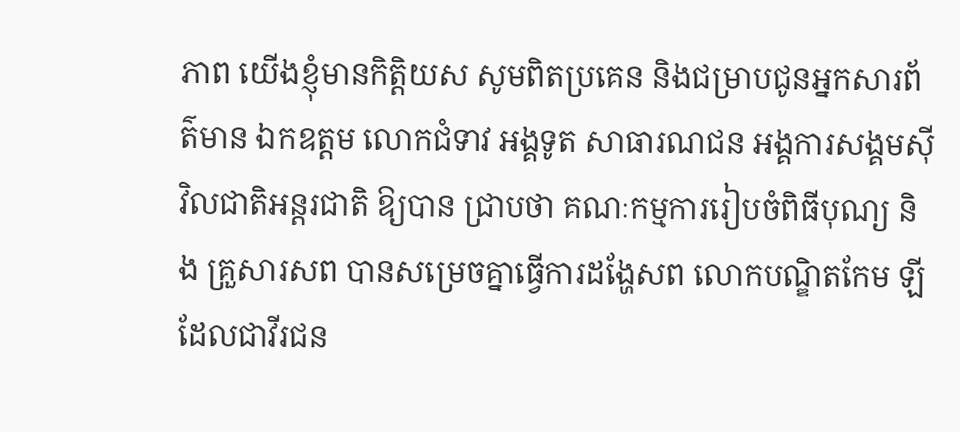ភាព យើងខ្ញុំមានកិត្តិយស សូមពិតប្រគេន និងជម្រាបជូនអ្នកសារព័ត៌មាន ឯកឧត្តម លោកជំទាវ អង្គទូត សាធារណជន អង្គការសង្គមស៊ីវិលជាតិអន្តរជាតិ ឱ្យបាន ជ្រាបថា គណៈកម្មការរៀបចំពិធីបុណ្យ និង គ្រួសារសព បានសម្រេចគ្នាធ្វើការដង្ហែសព លោកបណ្ឌិតកែម ឡី ដែលជាវីរជន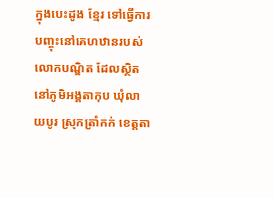ក្នុងបេះដូង ខ្មែរ ទៅធ្វើការបញ្ចុះនៅគេហឋានរបស់លោកបណ្ឌិត ដែលស្ថិតនៅភូមិអង្គតាកុប ឃុំលាយបូរ ស្រុកត្រាំកក់ ខេត្តតា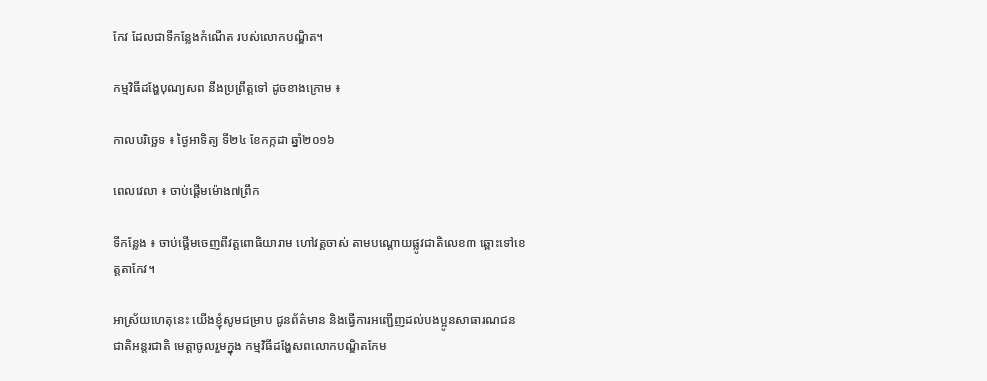កែវ ដែលជាទីកន្លែងកំណើត របស់លោកបណ្ឌិត។

កម្មវិធីដង្ហែបុណ្យសព នឹងប្រព្រឹត្តទៅ ដូចខាងក្រោម ៖

កាលបរិច្ឆេទ ៖ ថ្ងៃអាទិត្យ ទី២៤ ខែកក្កដា ឆ្នាំ២០១៦

ពេលវេលា ៖ ចាប់ផ្តើមម៉ោង៧ព្រឹក

ទីកន្លែង ៖ ចាប់ផ្តើមចេញពីវត្តពោធិយារាម ហៅវត្តចាស់ តាមបណ្តោយផ្លូវជាតិលេខ៣ ឆ្ពោះទៅខេត្តតាកែវ។

អាស្រ័យហេតុនេះ យើងខ្ញុំសូមជម្រាប ជូនព័ត៌មាន និងធ្វើការអញ្ជើញដល់បងប្អូនសាធារណជនជាតិអន្តរជាតិ មេត្តាចូលរួមក្នុង កម្មវិធីដង្ហែសពលោកបណ្ឌិតកែម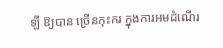ឡី ឱ្យបាន ច្រើនកុះករ ក្នុងការអមដំណើរ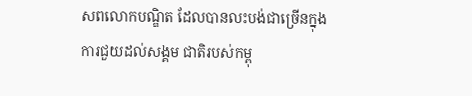សពលោកបណ្ឌិត ដែលបានលះបង់ជាច្រើនក្នុងការជួយដល់សង្គម ជាតិរបស់កម្ពុ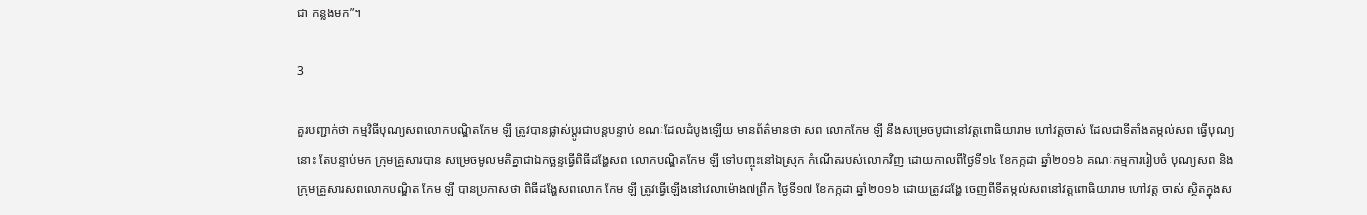ជា កន្លងមក”។

3

គួរបញ្ជាក់ថា កម្មវិធីបុណ្យសពលោកបណ្ឌិតកែម ឡី ត្រូវបានផ្លាស់ប្តូរជាបន្តបន្ទាប់ ខណៈដែលដំបូងឡើយ មានព័ត៌មានថា សព លោកកែម ឡី នឹងសម្រេចបូជានៅវត្តពោធិយារាម ហៅវត្តចាស់ ដែលជាទីតាំងតម្កល់សព ធ្វើបុណ្យនោះ តែបន្ទាប់មក ក្រុមគ្រួសារបាន សម្រេចមូលមតិគ្នាជាឯកច្ឆន្ទធ្វើពិធីដង្ហែសព លោកបណ្ឌិតកែម ឡី ទៅបញ្ចុះនៅឯស្រុក កំណើតរបស់លោកវិញ ដោយកាលពីថ្ងៃទី១៤ ខែកក្កដា ឆ្នាំ២០១៦ គណៈកម្មការរៀបចំ បុណ្យសព និងក្រុមគ្រួសារសពលោកបណ្ឌិត កែម ឡី បានប្រកាសថា ពិធីដង្ហែសពលោក កែម ឡី ត្រូវធ្វើឡើងនៅវេលាម៉ោង៧ព្រឹក ថ្ងៃទី១៧ ខែកក្កដា ឆ្នាំ២០១៦ ដោយត្រូវដង្ហែ ចេញពីទីតម្កល់សពនៅវត្តពោធិយារាម ហៅវត្ត ចាស់ ស្ថិតក្នុងស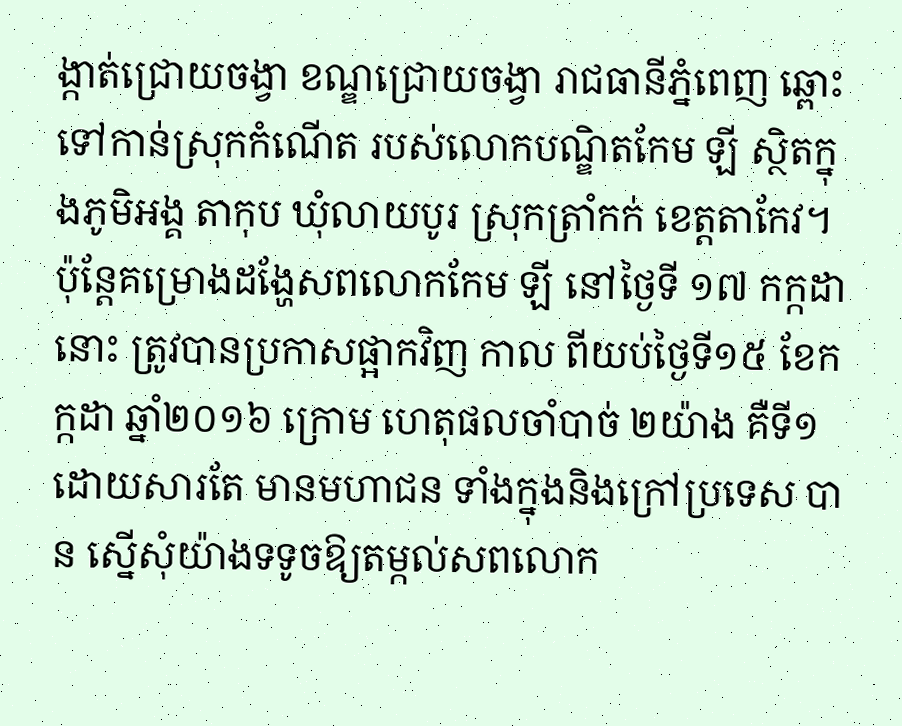ង្កាត់ជ្រោយចង្វា ខណ្ឌជ្រោយចង្វា រាជធានីភ្នំពេញ ឆ្ពោះទៅកាន់ស្រុកកំណើត របស់លោកបណ្ឌិតកែម ឡី ស្ថិតក្នុងភូមិអង្គ តាកុប ឃុំលាយបូរ ស្រុកត្រាំកក់ ខេត្តតាកែវ។ ប៉ុន្តែគម្រោងដង្ហែសពលោកកែម ឡី នៅថ្ងៃទី ១៧ កក្កដា នោះ ត្រូវបានប្រកាសផ្អាកវិញ កាល ពីយប់ថ្ងៃទី១៥ ខែកក្កដា ឆ្នាំ២០១៦ ក្រោម ហេតុផលចាំបាច់ ២យ៉ាង គឺទី១ ដោយសារតែ មានមហាជន ទាំងក្នុងនិងក្រៅប្រទេស បាន ស្នើសុំយ៉ាងទទូចឱ្យតម្កល់សពលោក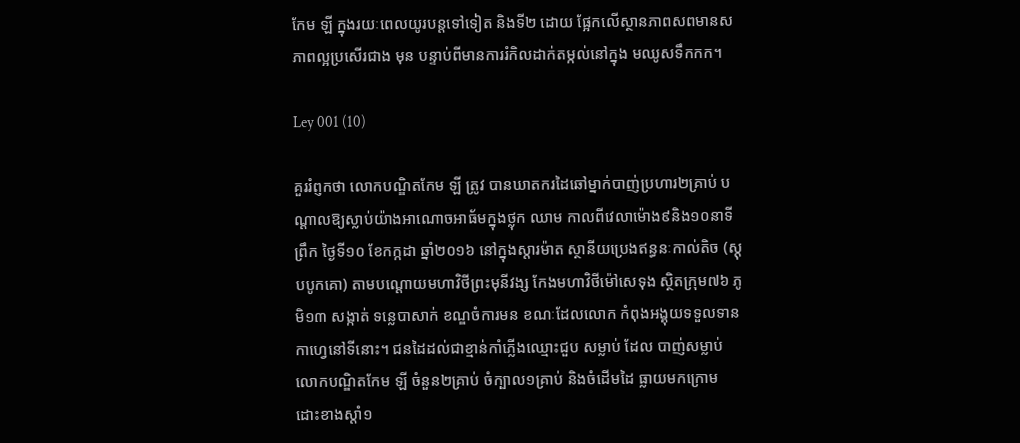កែម ឡី ក្នុងរយៈពេលយូរបន្តទៅទៀត និងទី២ ដោយ ផ្អែកលើស្ថានភាពសពមានសភាពល្អប្រសើរជាង មុន បន្ទាប់ពីមានការរំកិលដាក់តម្កល់នៅក្នុង មឈូសទឹកកក។

Ley 001 (10)

គួររំព្ញកថា លោកបណ្ឌិតកែម ឡី ត្រូវ បានឃាតករដៃឆៅម្នាក់បាញ់ប្រហារ២គ្រាប់ បណ្តាលឱ្យស្លាប់យ៉ាងអាណោចអាធ័មក្នុងថ្លុក ឈាម កាលពីវេលាម៉ោង៩និង១០នាទីព្រឹក ថ្ងៃទី១០ ខែកក្កដា ឆ្នាំ២០១៦ នៅក្នុងស្តារម៉ាត ស្ថានីយប្រេងឥន្ធនៈកាល់តិច (ស្តុបបូកគោ) តាមបណ្តោយមហាវិថីព្រះមុនីវង្ស កែងមហាវិថីម៉ៅសេទុង ស្ថិតក្រុម៧៦ ភូមិ១៣ សង្កាត់ ទន្លេបាសាក់ ខណ្ឌចំការមន ខណៈដែលលោក កំពុងអង្គុយទទួលទានកាហ្វេនៅទីនោះ។ ជនដៃដល់ជាខ្មាន់កាំភ្លើងឈ្មោះជួប សម្លាប់ ដែល បាញ់សម្លាប់លោកបណ្ឌិតកែម ឡី ចំនួន២គ្រាប់ ចំក្បាល១គ្រាប់ និងចំដើមដៃ ធ្លាយមកក្រោម ដោះខាងស្តាំ១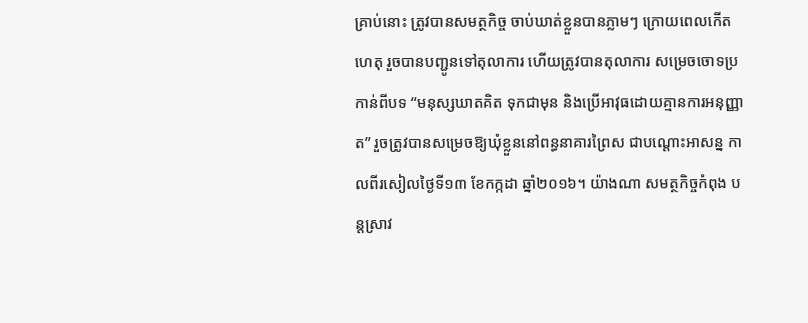គ្រាប់នោះ ត្រូវបានសមត្ថកិច្ច ចាប់ឃាត់ខ្លួនបានភ្លាមៗ ក្រោយពេលកើតហេតុ រួចបានបញ្ជូនទៅតុលាការ ហើយត្រូវបានតុលាការ សម្រេចចោទប្រកាន់ពីបទ “មនុស្សឃាតគិត ទុកជាមុន និងប្រើអាវុធដោយគ្មានការអនុញ្ញាត” រួចត្រូវបានសម្រេចឱ្យឃុំខ្លួននៅពន្ធនាគារព្រៃស ជាបណ្តោះអាសន្ន កាលពីរសៀលថ្ងៃទី១៣ ខែកក្កដា ឆ្នាំ២០១៦។ យ៉ាងណា សមត្ថកិច្ចកំពុង បន្តស្រាវ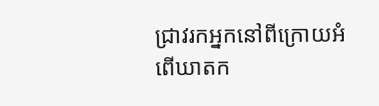ជ្រាវរកអ្នកនៅពីក្រោយអំពើឃាតក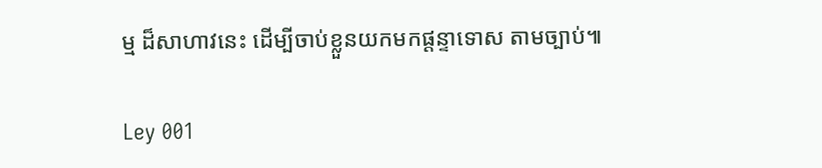ម្ម ដ៏សាហាវនេះ ដើម្បីចាប់ខ្លួនយកមកផ្តន្ទាទោស តាមច្បាប់៕

Ley 001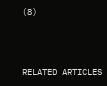(8)





RELATED ARTICLES